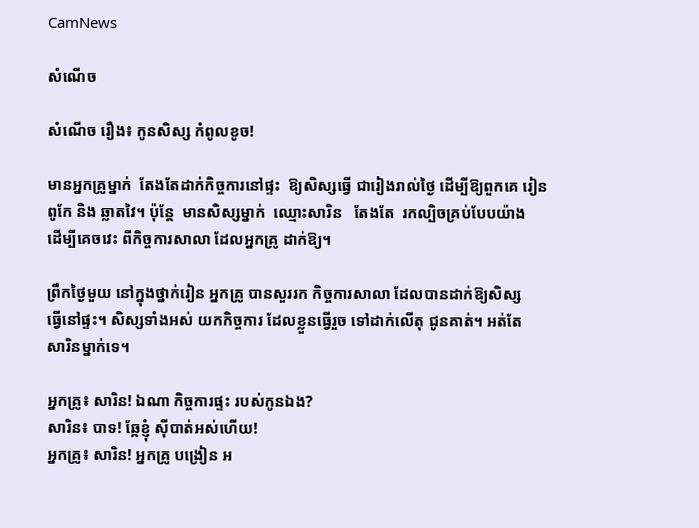CamNews

សំណើច

សំណើច រឿង៖ កូនសិស្ស កំពូលខូច!

មានអ្នកគ្រូម្នាក់  តែងតែដាក់កិច្ចការនៅផ្ទះ  ឱ្យសិស្សធ្វើ ជារៀងរាល់ថ្ងៃ ដើម្បីឱ្យពួកគេ រៀន
ពូកែ និង ឆ្លាតវៃ។ ប៉ុន្តែ  មានសិស្សម្នាក់  ឈ្មោះសារិន   តែងតែ  រកល្បិចគ្រប់បែបយ៉ាង
ដើម្បីគេចវេះ ពីកិច្ចការសាលា ដែលអ្នកគ្រូ ដាក់ឱ្យ។

ព្រឹកថ្ងៃមួយ នៅក្នុងថ្នាក់រៀន អ្នកគ្រូ បានសួររក កិច្ចការសាលា ដែលបានដាក់ឱ្យសិស្ស
ធ្វើនៅផ្ទះ។ សិស្សទាំងអស់ យកកិច្ចការ ដែលខ្លួនធ្វើរួច ទៅដាក់លើតុ ជូនគាត់។ អត់តែ
សារិនម្នាក់ទេ។

អ្នកគ្រូ៖ សារិន! ឯណា កិច្ចការផ្ទះ របស់កូនឯង?
សារិន៖ បាទ! ឆ្កែខ្ញុំ ស៊ីបាត់អស់ហើយ!
អ្នកគ្រូ៖ សារិន! អ្នកគ្រូ បង្រៀន អ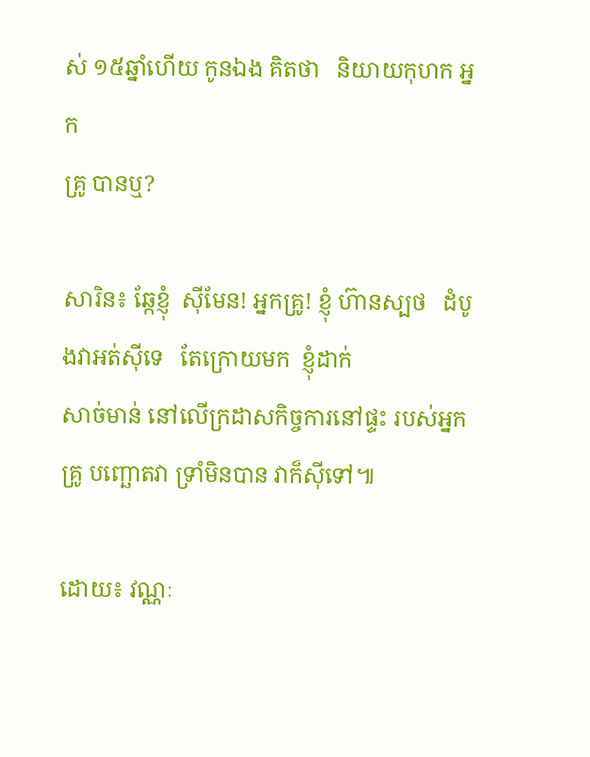ស់ ១៥ឆ្នាំហើយ កូនឯង គិតថា   និយាយកុហក អ្នក
គ្រូ បានឬ?

សារិន៖ ឆ្កែខ្ញុំ  ស៊ីមែន! អ្នកគ្រូ! ខ្ញុំ ហ៊ានស្បថ   ដំបូងវាអត់ស៊ីទេ   តែក្រោយមក  ខ្ញុំដាក់
សាច់មាន់ នៅលើក្រដាសកិច្ចការនៅផ្ទះ របស់អ្នកគ្រូ បញ្ឆោតវា ទ្រាំមិនបាន វាក៏ស៊ីទៅ៕

ដោយ៖ វណ្ណៈ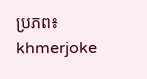ប្រភព៖ khmerjoke